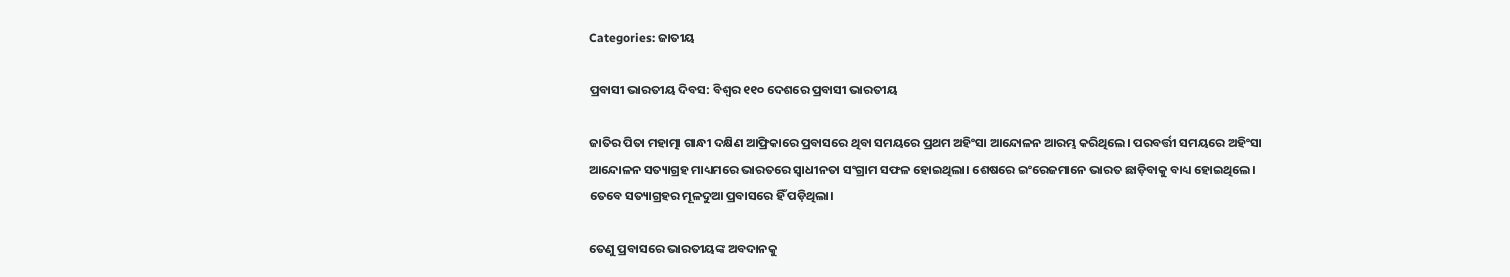Categories: ଜାତୀୟ

ପ୍ରବାସୀ ଭାରତୀୟ ଦିବସ: ବିଶ୍ୱର ୧୧୦ ଦେଶରେ ପ୍ରବାସୀ ଭାରତୀୟ

ଜାତିର ପିତା ମହାତ୍ମା ଗାନ୍ଧୀ ଦକ୍ଷିଣ ଆଫ୍ରିକାରେ ପ୍ରବାସରେ ଥିବା ସମୟରେ ପ୍ରଥମ ଅହିଂସା ଆନ୍ଦୋଳନ ଆରମ୍ଭ କରିଥିଲେ। ପରବର୍ତ୍ତୀ ସମୟରେ ଅହିଂସା ଆନ୍ଦୋଳନ ସତ୍ୟାଗ୍ରହ ମାଧ୍ୟମରେ ଭାରତରେ ସ୍ବାଧୀନତା ସଂଗ୍ରାମ ସଫଳ ହୋଇଥିଲା। ଶେଷରେ ଇଂରେଜମାନେ ଭାରତ ଛାଡ଼ିବାକୁ ବାଧ୍ୟ ହୋଇଥିଲେ। ତେବେ ସତ୍ୟାଗ୍ରହର ମୂଳଦୁଆ ପ୍ରବାସରେ ହିଁ ପଡ଼ିଥିଲା।

ତେଣୁ ପ୍ରବାସରେ ଭାରତୀୟଙ୍କ ଅବଦାନକୁ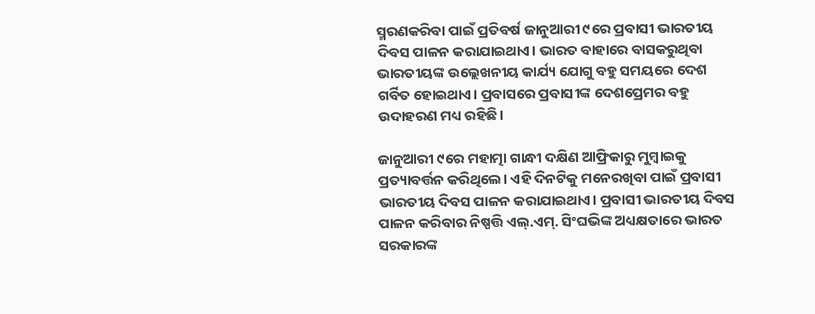ସ୍ମରଣକରିବା ପାଇଁ ପ୍ରତିବର୍ଷ ଜାନୁଆରୀ ୯ରେ ପ୍ରବାସୀ ଭାରତୀୟ ଦିବସ ପାଳନ କରାଯାଇଥାଏ। ଭାରତ ବାହାରେ ବାସକରୁଥିବା ଭାରତୀୟଙ୍କ ଉଲ୍ଲେଖନୀୟ କାର୍ଯ୍ୟ ଯୋଗୁ ବହୁ ସମୟରେ ଦେଶ ଗର୍ବିତ ହୋଇଥାଏ। ପ୍ରବାସରେ ପ୍ରବାସୀଙ୍କ ଦେଶପ୍ରେମର ବହୁ ଉଦାହରଣ ମଧ୍ୟ ରହିଛି।

ଜାନୁଆରୀ ୯ରେ ମହାତ୍ମା ଗାନ୍ଧୀ ଦକ୍ଷିଣ ଆଫ୍ରିକାରୁ ମୁମ୍ବାଇକୁ ପ୍ରତ୍ୟାବର୍ତ୍ତନ କରିଥିଲେ। ଏହି ଦିନଟିକୁ ମନେରଖିବା ପାଇଁ ପ୍ରବାସୀ ଭାରତୀୟ ଦିବସ ପାଳନ କରାଯାଇଥାଏ। ପ୍ରବାସୀ ଭାରତୀୟ ଦିବସ ପାଳନ କରିବାର ନିଷ୍ପତ୍ତି ଏଲ୍‌.ଏମ୍‌. ସିଂଘଭିଙ୍କ ଅଧ୍ୟକ୍ଷତାରେ ଭାରତ ସରକାରଙ୍କ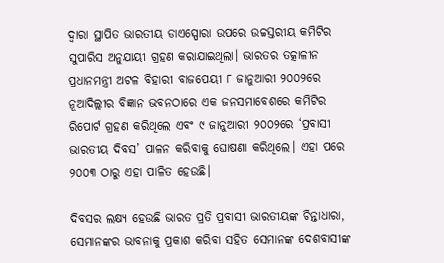ଦ୍ୱାରା ସ୍ଥାପିତ ଭାରତୀୟ ଡାଏସ୍ପୋରା ଉପରେ ଉଚ୍ଚସ୍ତରୀୟ କମିଟିର ସୁପାରିସ ଅନୁଯାୟୀ ଗ୍ରହଣ କରାଯାଇଥିଲା। ଭାରତର ତତ୍କାଳୀନ ପ୍ରଧାନମନ୍ତ୍ରୀ ଅଟଳ ବିହାରୀ ବାଜପେୟୀ ୮ ଜାନୁଆରୀ ୨୦୦୨ରେ ନୂଆଦିଲ୍ଲୀର ବିଜ୍ଞାନ ଭବନଠାରେ ଏକ ଜନସମାବେଶରେ କମିଟିର ରିପୋର୍ଟ ଗ୍ରହଣ କରିଥିଲେ ଏବଂ ୯ ଜାନୁଆରୀ ୨୦୦୨ରେ ‘ପ୍ରବାସୀ ଭାରତୀୟ ଦିବସ’ ପାଳନ କରିବାକୁ ଘୋଷଣା କରିଥିଲେ। ଏହା ପରେ ୨୦୦୩ ଠାରୁ ଏହା ପାଳିତ ହେଉଛି।

ଦିବସର ଲକ୍ଷ୍ୟ ହେଉଛି ଭାରତ ପ୍ରତି ପ୍ରବାସୀ ଭାରତୀୟଙ୍କ ଚିନ୍ତାଧାରା, ସେମାନଙ୍କର ଭାବନାକୁ ପ୍ରକାଶ କରିବା ସହିତ ସେମାନଙ୍କ ଦେଶବାସୀଙ୍କ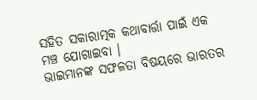ସହିତ ସକାରାତ୍ମକ କଥାବାର୍ତ୍ତା ପାଇଁ ଏକ ମଞ୍ଚ ଯୋଗାଇବା ।
ଭାଇମାନଙ୍କ ସଫଳତା ବିଷୟରେ ଭାରତର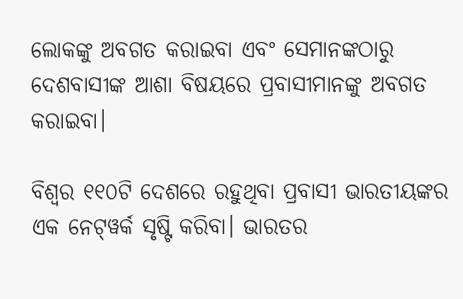ଲୋକଙ୍କୁ ଅବଗତ କରାଇବା ଏବଂ ସେମାନଙ୍କଠାରୁ ଦେଶବାସୀଙ୍କ ଆଶା ବିଷୟରେ ପ୍ରବାସୀମାନଙ୍କୁ ଅବଗତ କରାଇବା।

ବିଶ୍ୱର ୧୧୦ଟି ଦେଶରେ ରହୁଥିବା ପ୍ରବାସୀ ଭାରତୀୟଙ୍କର ଏକ ନେଟ୍‌ୱର୍କ ସୃଷ୍ଟି କରିବା। ଭାରତର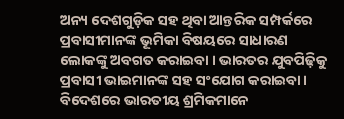ଅନ୍ୟ ଦେଶଗୁଡ଼ିକ ସହ ଥିବା ଆନ୍ତରିକ ସମ୍ପର୍କରେ ପ୍ରବାସୀମାନଙ୍କ ଭୂମିକା ବିଷୟରେ ସାଧାରଣ ଲୋକଙ୍କୁ ଅବଗତ କରାଇବା । ଭାରତର ଯୁବପିଢ଼ିକୁ ପ୍ରବାସୀ ଭାଇମାନଙ୍କ ସହ ସଂଯୋଗ କରାଇବା। ବିଦେଶରେ ଭାରତୀୟ ଶ୍ରମିକମାନେ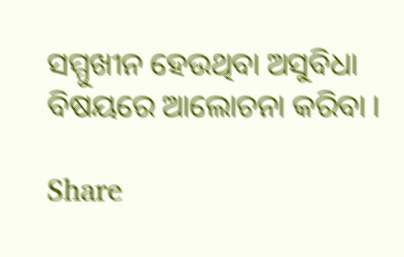ସମ୍ମୁଖୀନ ହେଉଥିବା ଅସୁବିଧା ବିଷୟରେ ଆଲୋଚନା କରିବା ।

Share